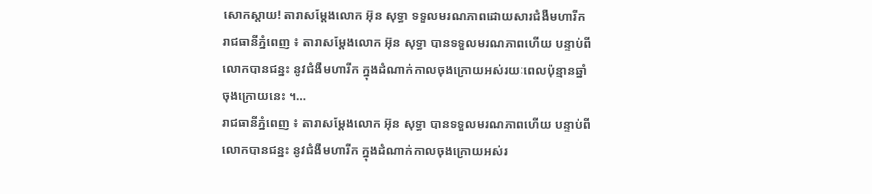សោកស្តាយ! តារាសម្តែងលោក អ៊ុន សុទ្ធា ទទួលមរណភាពដោយសារជំងឺមហារីក
រាជធានីភ្នំពេញ ៖ តារាសម្តែងលោក អ៊ុន សុទ្ធា បានទទួលមរណភាពហើយ បន្ទាប់ពីលោកបានជន្នះ នូវជំងឺមហារីក ក្នុងដំណាក់កាលចុងក្រោយអស់រយៈពេលប៉ុន្មានឆ្នាំចុងក្រោយនេះ ។…
រាជធានីភ្នំពេញ ៖ តារាសម្តែងលោក អ៊ុន សុទ្ធា បានទទួលមរណភាពហើយ បន្ទាប់ពីលោកបានជន្នះ នូវជំងឺមហារីក ក្នុងដំណាក់កាលចុងក្រោយអស់រ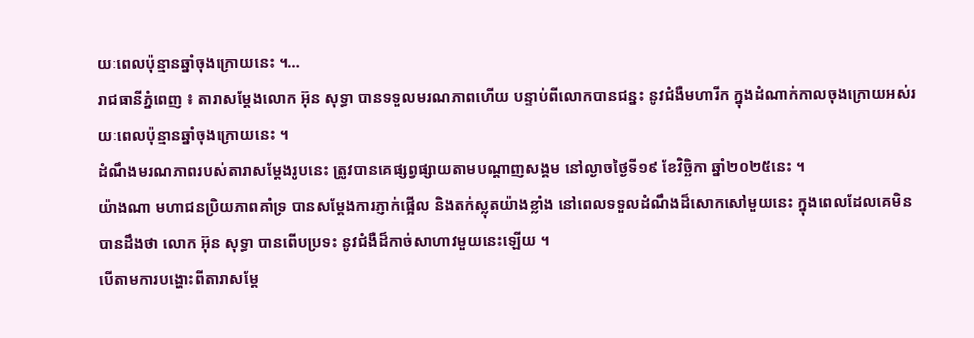យៈពេលប៉ុន្មានឆ្នាំចុងក្រោយនេះ ។…
រាជធានីភ្នំពេញ ៖ តារាសម្តែងលោក អ៊ុន សុទ្ធា បានទទួលមរណភាពហើយ បន្ទាប់ពីលោកបានជន្នះ នូវជំងឺមហារីក ក្នុងដំណាក់កាលចុងក្រោយអស់រយៈពេលប៉ុន្មានឆ្នាំចុងក្រោយនេះ ។
ដំណឹងមរណភាពរបស់តារាសម្តែងរូបនេះ ត្រូវបានគេផ្សព្វផ្សាយតាមបណ្តាញសង្គម នៅល្ងាចថ្ងៃទី១៩ ខែវិច្ឆិកា ឆ្នាំ២០២៥នេះ ។
យ៉ាងណា មហាជនប្រិយភាពគាំទ្រ បានសម្តែងការភ្ញាក់ផ្អើល និងតក់ស្លុតយ៉ាងខ្លាំង នៅពេលទទួលដំណឹងដ៏សោកសៅមួយនេះ ក្នុងពេលដែលគេមិនបានដឹងថា លោក អ៊ុន សុទ្ធា បានពើបប្រទះ នូវជំងឺដ៏កាច់សាហាវមួយនេះឡើយ ។
បើតាមការបង្ហោះពីតារាសម្តែ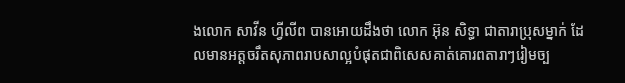ងលោក សាវីន ហ្វីលីព បានអោយដឹងថា លោក អ៊ុន សិទ្ធា ជាតារាប្រុសម្នាក់ ដែលមានអត្តចរឹតសុភាពរាបសាល្អបំផុតជាពិសេសគាត់គោរពតារាៗរៀមច្ប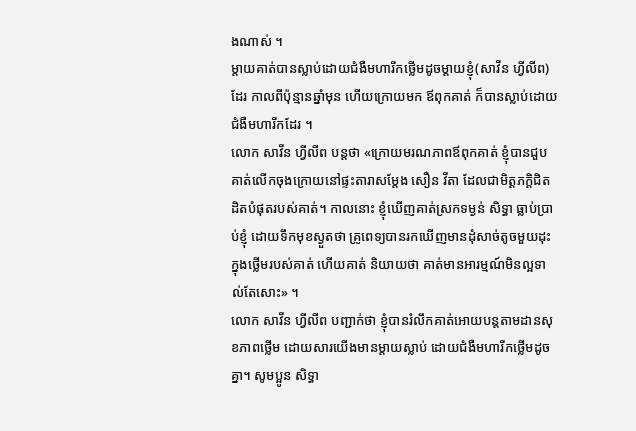ងណាស់ ។
ម្ដាយគាត់បានស្លាប់ដោយជំងឺមហារីកថ្លើមដូចម្ដាយខ្ញុំ(សាវីន ហ្វីលីព)ដែរ កាលពីប៉ុន្មានឆ្នាំមុន ហើយក្រោយមក ឪពុកគាត់ ក៏បានស្លាប់ដោយជំងឺមហារីកដែរ ។
លោក សាវីន ហ្វីលីព បន្តថា «ក្រោយមរណភាពឪពុកគាត់ ខ្ញុំបានជួបគាត់លើកចុងក្រោយនៅផ្ទះតារាសម្ដែង សឿន វីតា ដែលជាមិត្តភក្តិជិតដិតបំផុតរបស់គាត់។ កាលនោះ ខ្ញុំឃើញគាត់ស្រកទម្ងន់ សិទ្ធា ធ្លាប់ប្រាប់ខ្ញុំ ដោយទឹកមុខស្ងួតថា គ្រូពេទ្យបានរកឃើញមានដុំសាច់តូចមួយដុះក្នុងថ្លើមរបស់គាត់ ហើយគាត់ និយាយថា គាត់មានអារម្មណ៍មិនល្អទាល់តែសោះ» ។
លោក សាវីន ហ្វីលីព បញ្ជាក់ថា ខ្ញុំបានរំលឹកគាត់អោយបន្តតាមដានសុខភាពថ្លើម ដោយសារយើងមានម្ដាយស្លាប់ ដោយជំងឺមហារីកថ្លើមដូចគ្នា។ សូមប្អូន សិទ្ធា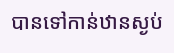បានទៅកាន់ឋានស្ងប់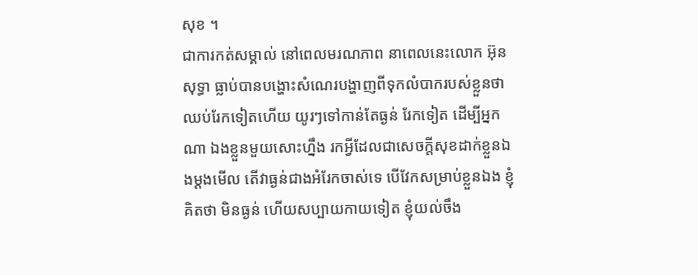សុខ ។
ជាការកត់សម្គាល់ នៅពេលមរណភាព នាពេលនេះលោក អ៊ុន សុទ្ធា ធ្លាប់បានបង្ហោះសំណេរបង្ហាញពីទុកលំបាករបស់ខ្លួនថា ឈប់រែកទៀតហើយ យូរៗទៅកាន់តែធ្ងន់ រែកទៀត ដើម្បីអ្នកណា ឯងខ្លួនមួយសោះហ្នឹង រកអ្វីដែលជាសេចក្តីសុខដាក់ខ្លួនឯងម្តងមើល តើវាធ្ងន់ជាងអំរែកចាស់ទេ បើវែកសម្រាប់ខ្លួនឯង ខ្ញុំគិតថា មិនធ្ងន់ ហើយសប្បាយកាយទៀត ខ្ញុំយល់ចឹង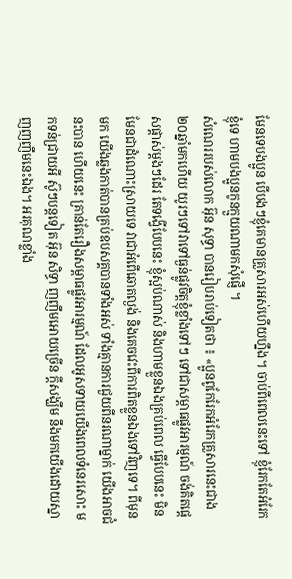មែនទេបងប្អូន បើបងៗខ្ញុំគេមានគ្រួសារអស់ហើយហ្នឹង។ ចាប់ពីពេលនេះទៅ ខ្ញុំរែកតែអំរែកខ្ញុំទេ ហាមបងប្អូនកូនក្មួយណាមកសុំផ្ញើ ។
សំណេររបស់លោក អ៊ុន សុទ្ធា បានរៀបរាប់ទៀតថា ៖ «ប្អូនពូកែរែកអំរែកគ្រួសារនេះជាង២០ឆ្នាំមកហើយ យូរៗទៅវាទៅធ្ងន់ផ្លូវចិត្តខ្ញុំខ្លាំងទៅៗ ទៅជាសម្ពាធផ្លូវអារម្មណ៍ ចង់គិតផ្តេសផ្តាស់ម្តងៗដែរ តែទង្វើបែបនេះ ខ្ញុំស្អប់ណាស់ និងហាមខ្លួនឯងគ្រប់ពេល ធ្វើបែបនេះ មិនមែនជាដំណោះស្រាយទេ វាជាអំពើឆោតល្ងង់ និងគេចវេះពីការពិតខ្លួនឯងទៅវិញទេ។ ពីមុនមក យើងឆ្លងកាត់បានគ្រប់ឧបសគ្គបានទាំងអស់ ទាំងគ្មានការជួយពីនរណាម្នាក់ យើងអាចជំនះបាន ហើយនេះ គ្រាន់តែរឿងសម្ពាធផ្លូវអារម្មណ៍ ដែលអូសទាយយើងពេលទំនេរសោះ មកទន់ជ្រាយអី ស៊ូៗបន្តទៀត អ៊ុន សិទ្ធា ញញឹមអោយច្រើន ក្តីសង្ឃឹម នឹងមកយើងដោយស្នាញញញឹមនេះឯង។ អរគុណខ្លាំង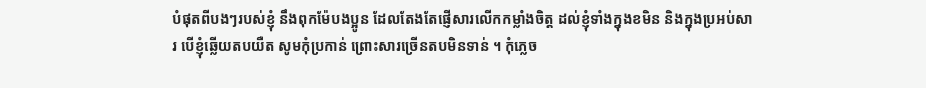បំផុតពីបងៗរបស់ខ្ញុំ នឹងពុកម៉ែបងប្អូន ដែលតែងតែផ្ញើសារលើកកម្លាំងចិត្ត ដល់ខ្ញុំទាំងក្នុងខមិន និងក្នុងប្រអប់សារ បើខ្ញុំឆ្លើយតបយឺត សូមកុំប្រកាន់ ព្រោះសារច្រើនតបមិនទាន់ ។ កុំភ្លេច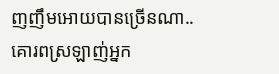ញញឹមអោយបានច្រើនណា.. គោរពស្រឡាញ់អ្នក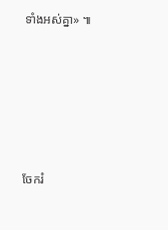ទាំងអស់គ្នា» ៕





ចែករំ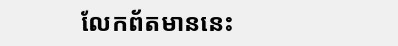លែកព័តមាននេះ